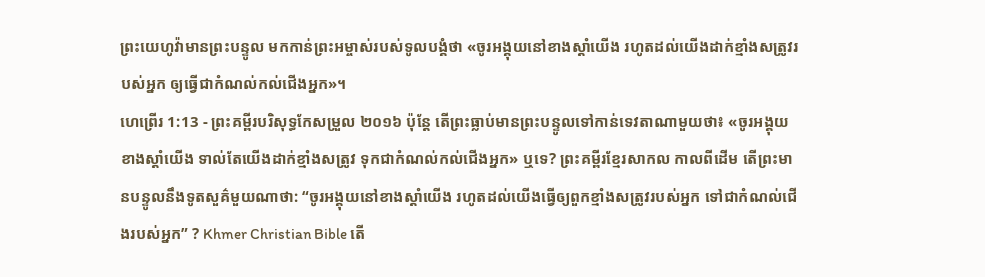ព្រះយេហូវ៉ាមានព្រះបន្ទូល មកកាន់ព្រះអម្ចាស់របស់ទូលបង្គំថា «ចូរអង្គុយនៅខាងស្តាំយើង រហូតដល់យើងដាក់ខ្មាំងសត្រូវរបស់អ្នក ឲ្យធ្វើជាកំណល់កល់ជើងអ្នក»។
ហេព្រើរ 1:13 - ព្រះគម្ពីរបរិសុទ្ធកែសម្រួល ២០១៦ ប៉ុន្តែ តើព្រះធ្លាប់មានព្រះបន្ទូលទៅកាន់ទេវតាណាមួយថា៖ «ចូរអង្គុយខាងស្តាំយើង ទាល់តែយើងដាក់ខ្មាំងសត្រូវ ទុកជាកំណល់កល់ជើងអ្នក» ឬទេ? ព្រះគម្ពីរខ្មែរសាកល កាលពីដើម តើព្រះមានបន្ទូលនឹងទូតសួគ៌មួយណាថា: “ចូរអង្គុយនៅខាងស្ដាំយើង រហូតដល់យើងធ្វើឲ្យពួកខ្មាំងសត្រូវរបស់អ្នក ទៅជាកំណល់ជើងរបស់អ្នក” ? Khmer Christian Bible តើ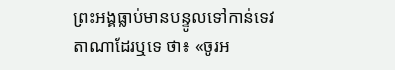ព្រះអង្គធ្លាប់មានបន្ទូលទៅកាន់ទេវតាណាដែរឬទេ ថា៖ «ចូរអ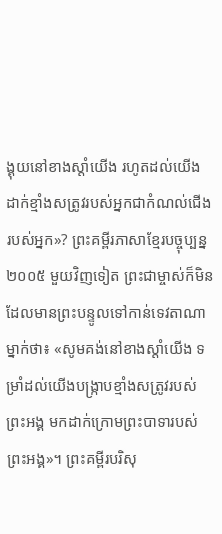ង្គុយនៅខាងស្ដាំយើង រហូតដល់យើងដាក់ខ្មាំងសត្រូវរបស់អ្នកជាកំណល់ជើងរបស់អ្នក»? ព្រះគម្ពីរភាសាខ្មែរបច្ចុប្បន្ន ២០០៥ មួយវិញទៀត ព្រះជាម្ចាស់ក៏មិនដែលមានព្រះបន្ទូលទៅកាន់ទេវតាណាម្នាក់ថា៖ «សូមគង់នៅខាងស្ដាំយើង ទម្រាំដល់យើងបង្ក្រាបខ្មាំងសត្រូវរបស់ព្រះអង្គ មកដាក់ក្រោមព្រះបាទារបស់ព្រះអង្គ»។ ព្រះគម្ពីរបរិសុ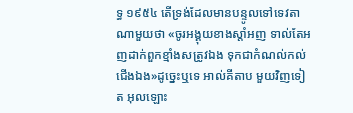ទ្ធ ១៩៥៤ តើទ្រង់ដែលមានបន្ទូលទៅទេវតាណាមួយថា «ចូរអង្គុយខាងស្តាំអញ ទាល់តែអញដាក់ពួកខ្មាំងសត្រូវឯង ទុកជាកំណល់កល់ជើងឯង»ដូច្នេះឬទេ អាល់គីតាប មួយវិញទៀត អុលឡោះ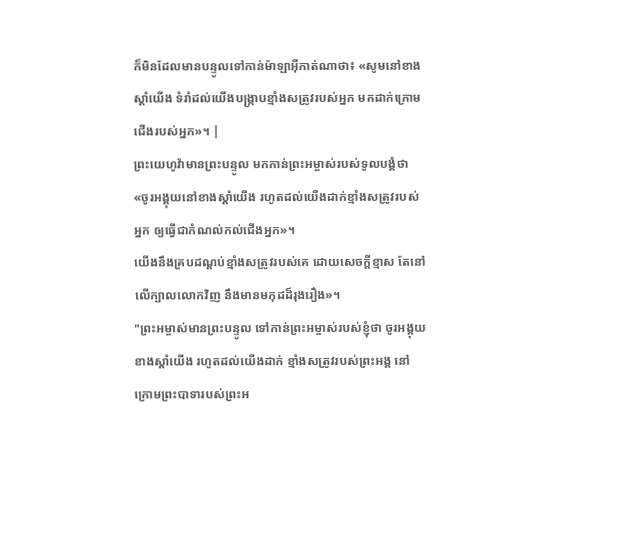ក៏មិនដែលមានបន្ទូលទៅកាន់ម៉ាឡាអ៊ីកាត់ណាថា៖ «សូមនៅខាងស្ដាំយើង ទំរាំដល់យើងបង្ក្រាបខ្មាំងសត្រូវរបស់អ្នក មកដាក់ក្រោមជើងរបស់អ្នក»។ |
ព្រះយេហូវ៉ាមានព្រះបន្ទូល មកកាន់ព្រះអម្ចាស់របស់ទូលបង្គំថា «ចូរអង្គុយនៅខាងស្តាំយើង រហូតដល់យើងដាក់ខ្មាំងសត្រូវរបស់អ្នក ឲ្យធ្វើជាកំណល់កល់ជើងអ្នក»។
យើងនឹងគ្របដណ្ដប់ខ្មាំងសត្រូវរបស់គេ ដោយសេចក្ដីខ្មាស តែនៅលើក្បាលលោកវិញ នឹងមានមកុដដ៏រុងរឿង»។
"ព្រះអម្ចាស់មានព្រះបន្ទូល ទៅកាន់ព្រះអម្ចាស់របស់ខ្ញុំថា ចូរអង្គុយខាងស្តាំយើង រហូតដល់យើងដាក់ ខ្មាំងសត្រូវរបស់ព្រះអង្គ នៅក្រោមព្រះបាទារបស់ព្រះអ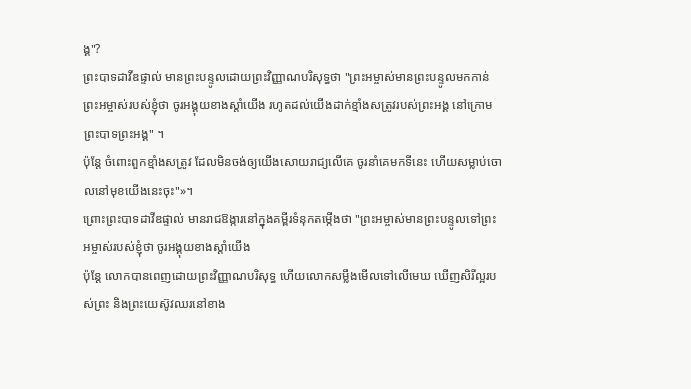ង្គ"?
ព្រះបាទដាវីឌផ្ទាល់ មានព្រះបន្ទូលដោយព្រះវិញ្ញាណបរិសុទ្ធថា "ព្រះអម្ចាស់មានព្រះបន្ទូលមកកាន់ ព្រះអម្ចាស់របស់ខ្ញុំថា ចូរអង្គុយខាងស្តាំយើង រហូតដល់យើងដាក់ខ្មាំងសត្រូវរបស់ព្រះអង្គ នៅក្រោមព្រះបាទព្រះអង្គ" ។
ប៉ុន្តែ ចំពោះពួកខ្មាំងសត្រូវ ដែលមិនចង់ឲ្យយើងសោយរាជ្យលើគេ ចូរនាំគេមកទីនេះ ហើយសម្លាប់ចោលនៅមុខយើងនេះចុះ"»។
ព្រោះព្រះបាទដាវីឌផ្ទាល់ មានរាជឱង្ការនៅក្នុងគម្ពីរទំនុកតម្កើងថា "ព្រះអម្ចាស់មានព្រះបន្ទូលទៅព្រះអម្ចាស់របស់ខ្ញុំថា ចូរអង្គុយខាងស្តាំយើង
ប៉ុន្ដែ លោកបានពេញដោយព្រះវិញ្ញាណបរិសុទ្ធ ហើយលោកសម្លឹងមើលទៅលើមេឃ ឃើញសិរីល្អរបស់ព្រះ និងព្រះយេស៊ូវឈរនៅខាង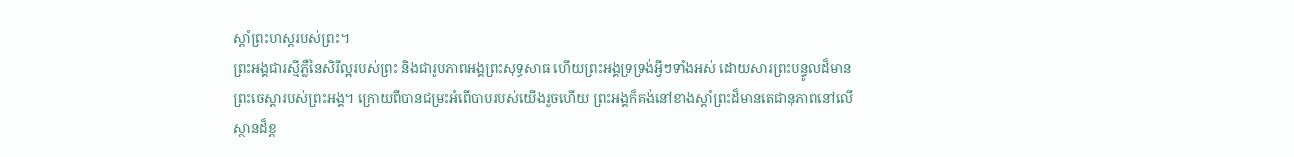ស្តាំព្រះហស្តរបស់ព្រះ។
ព្រះអង្គជារស្មីភ្លឺនៃសិរីល្អរបស់ព្រះ និងជារូបភាពអង្គព្រះសុទ្ធសាធ ហើយព្រះអង្គទ្រទ្រង់អ្វីៗទាំងអស់ ដោយសារព្រះបន្ទូលដ៏មានព្រះចេស្តារបស់ព្រះអង្គ។ ក្រោយពីបានជម្រះអំពើបាបរបស់យើងរួចហើយ ព្រះអង្គក៏គង់នៅខាងស្តាំព្រះដ៏មានតេជានុភាពនៅលើស្ថានដ៏ខ្ព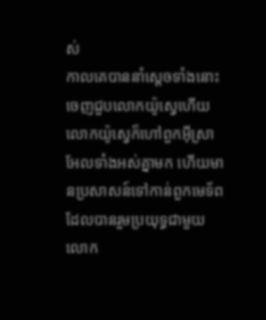ស់
កាលគេបាននាំស្តេចទាំងនោះចេញជួបលោកយ៉ូស្វេហើយ លោកយ៉ូស្វេក៏ហៅពួកអ៊ីស្រាអែលទាំងអស់គ្នាមក ហើយមានប្រសាសន៍ទៅកាន់ពួកមេទ័ព ដែលបានរួមប្រយុទ្ធជាមួយលោក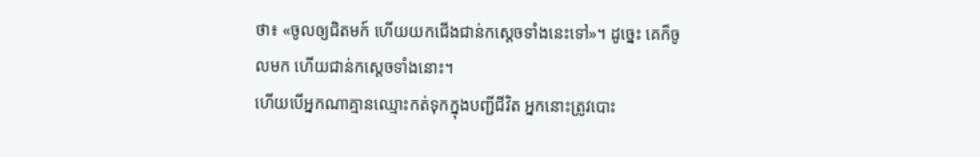ថា៖ «ចូលឲ្យជិតមក៍ ហើយយកជើងជាន់កស្តេចទាំងនេះទៅ»។ ដូច្នេះ គេក៏ចូលមក ហើយជាន់កស្តេចទាំងនោះ។
ហើយបើអ្នកណាគ្មានឈ្មោះកត់ទុកក្នុងបញ្ជីជីវិត អ្នកនោះត្រូវបោះ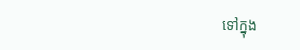ទៅក្នុង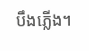បឹងភ្លើង។